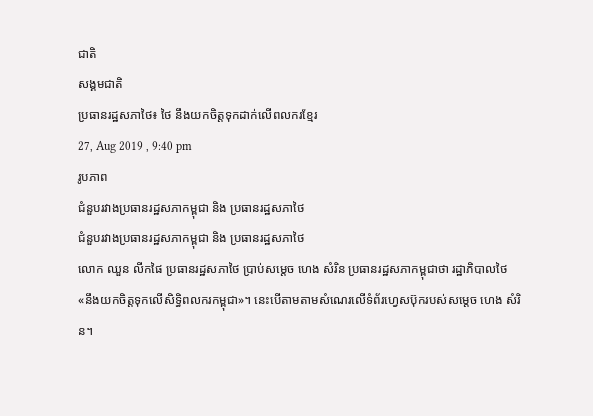ជាតិ
សង្គមជាតិ
ប្រធានរដ្ឋសភាថៃ៖ ថៃ នឹងយកចិត្តទុកដាក់លើពលករខ្មែរ
27, Aug 2019 , 9:40 pm
រូបភាព
ជំនួបរវាងប្រធានរដ្ឋសភាកម្ពុជា និង ប្រធានរដ្ឋសភាថៃ
ជំនួបរវាងប្រធានរដ្ឋសភាកម្ពុជា និង ប្រធានរដ្ឋសភាថៃ
លោក ឈួន លីកផៃ ប្រធានរដ្ឋសភាថៃ ប្រាប់សម្តេច ហេង សំរិន ប្រធានរដ្ឋសភាកម្ពុជាថា រដ្ឋាភិបាលថៃ «នឹងយកចិត្តទុកលើសិទ្ធិពលករកម្ពុជា»។ នេះបើតាមតាមសំណេរលើទំព័រហ្វេសប៊ុករបស់សម្តេច ហេង សំរិន។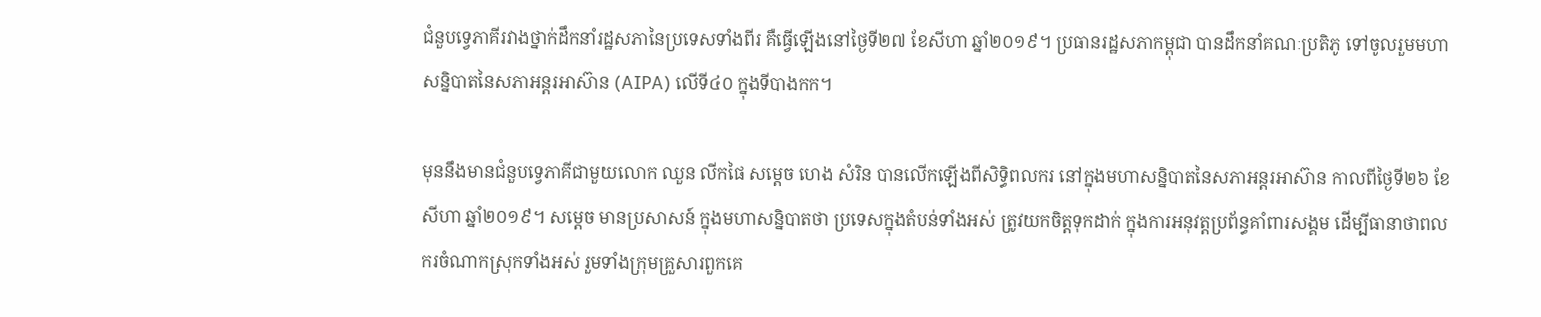ជំនួបទ្វេភាគីរវាងថ្នាក់ដឹកនាំរដ្ឋសភានៃប្រទេសទាំងពីរ គឺធ្វើឡើងនៅថ្ងៃទី២៧ ខែសីហា ឆ្នាំ២០១៩។ ប្រធានរដ្ឋសភាកម្ពុជា បានដឹកនាំគណៈប្រតិភូ ទៅចូលរួមមហាសន្និបាតនៃសភាអន្តរអាស៊ាន (AIPA) លើទី៤០ ក្នុងទីបាងកក។

មុននឹងមានជំនួបទ្វេភាគីជាមួយលោក ឈួន លីកផៃ សម្តេច ហេង សំរិន បានលើកឡើងពីសិទ្ធិពលករ នៅក្នុងមហាសន្និបាតនៃសភាអន្តរអាស៊ាន កាលពីថ្ងៃទី២៦ ខែសីហា ឆ្នាំ២០១៩។ សម្តេច មានប្រសាសន៍ ក្នុងមហាសន្និបាតថា ប្រទេសក្នុងតំបន់ទាំងអស់ ត្រូវយកចិត្តទុកដាក់ ក្នុងការអនុវត្តប្រព័ន្ធគាំពារសង្គម ដើម្បីធានាថាពលករចំណាកស្រុកទាំងអស់ រួមទាំងក្រុមគ្រួសារពួកគេ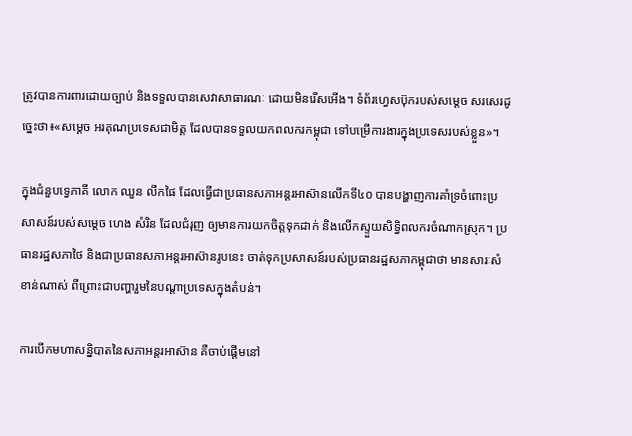ត្រូវបានការពារដោយច្បាប់ និងទទួលបានសេវាសាធារណៈ ដោយមិនរើសអើង។ ទំព័រហ្វេសប៊ុករបស់សម្តេច សរសេរដូច្នេះថា៖«សម្តេច អរគុណប្រទេសជាមិត្ត ដែលបានទទួលយកពលករកម្ពុជា ទៅបម្រើការងារក្នុងប្រទេសរបស់ខ្លួន»។

ក្នុងជំនួបទ្វេភាគី លោក ឈួន លីកផៃ ដែលធ្វើជាប្រធានសភាអន្តរអាស៊ានលើកទី៤០ បានបង្ហាញការគាំទ្រចំពោះប្រសាសន៍របស់សម្តេច ហេង សំរិន ដែលជំរុញ ឲ្យមានការយកចិត្តទុកដាក់ និងលើកស្ទួយសិទ្ធិពលករចំណាកស្រុក។ ប្រធានរដ្ឋសភាថៃ និងជាប្រធានសភាអន្តរអាស៊ានរូបនេះ ចាត់ទុកប្រសាសន៍របស់ប្រធានរដ្ឋសភាកម្ពុជាថា មានសារៈសំខាន់ណាស់ ពីព្រោះជាបញ្ហារួមនៃបណ្តាប្រទេសក្នុងតំបន់។

ការបើកមហាសន្និបាតនៃសភាអន្តរអាស៊ាន គឺចាប់ផ្តើមនៅ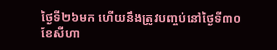ថ្ងៃទី២៦មក ហើយនឹងត្រូវបញ្ចប់នៅថ្ងៃទី៣០ ខែសីហា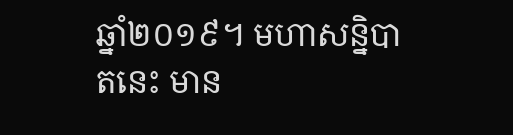ឆ្នាំ២០១៩។ មហាសន្និបាតនេះ មាន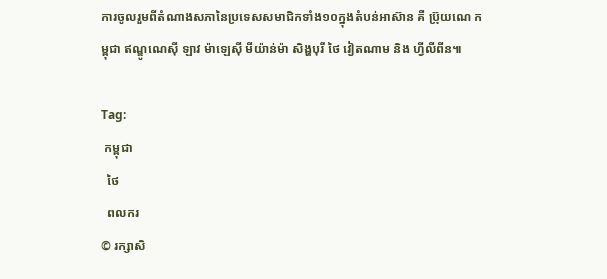ការចូលរួមពីតំណាងសភានៃប្រទេសសមាជិកទាំង១០ក្នុងតំបន់អាស៊ាន គឺ ប្រ៊ុយណេ កម្ពុជា ឥណ្ឌូណេស៊ី ឡាវ ម៉ាឡេស៊ី មីយ៉ាន់ម៉ា សិង្ហបុរី ថៃ វៀតណាម និង ហ្វីលីពីន៕

Tag:
 កម្ពុជា
  ថៃ
  ពលករ
© រក្សាសិ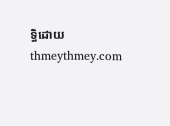ទ្ធិដោយ thmeythmey.com